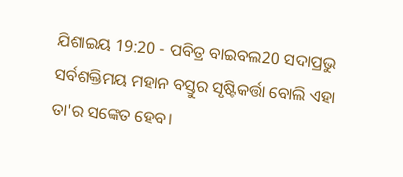ଯିଶାଇୟ 19:20 - ପବିତ୍ର ବାଇବଲ20 ସଦାପ୍ରଭୁ ସର୍ବଶକ୍ତିମୟ ମହାନ ବସ୍ତୁର ସୃଷ୍ଟିକର୍ତ୍ତା ବୋଲି ଏହା ତା'ର ସଙ୍କେତ ହେବ।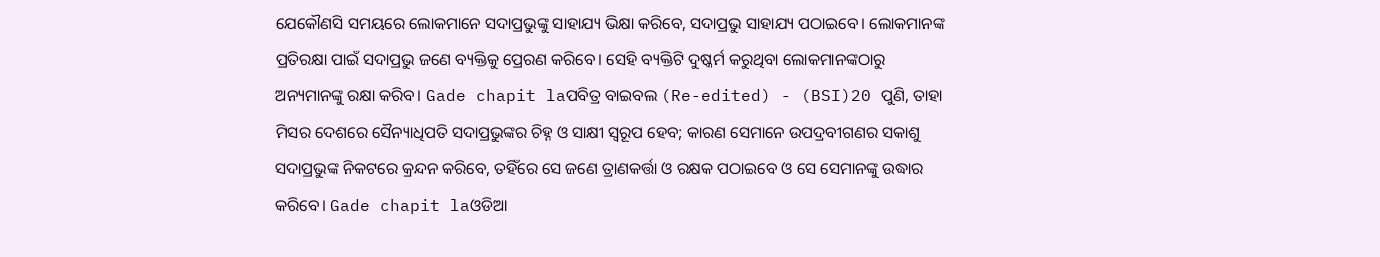ଯେକୌଣସି ସମୟରେ ଲୋକମାନେ ସଦାପ୍ରଭୁଙ୍କୁ ସାହାଯ୍ୟ ଭିକ୍ଷା କରିବେ, ସଦାପ୍ରଭୁ ସାହାଯ୍ୟ ପଠାଇବେ। ଲୋକମାନଙ୍କ ପ୍ରତିରକ୍ଷା ପାଇଁ ସଦାପ୍ରଭୁ ଜଣେ ବ୍ୟକ୍ତିକୁ ପ୍ରେରଣ କରିବେ। ସେହି ବ୍ୟକ୍ତିଟି ଦୁଷ୍କର୍ମ କରୁଥିବା ଲୋକମାନଙ୍କଠାରୁ ଅନ୍ୟମାନଙ୍କୁ ରକ୍ଷା କରିବ। Gade chapit laପବିତ୍ର ବାଇବଲ (Re-edited) - (BSI)20 ପୁଣି, ତାହା ମିସର ଦେଶରେ ସୈନ୍ୟାଧିପତି ସଦାପ୍ରଭୁଙ୍କର ଚିହ୍ନ ଓ ସାକ୍ଷୀ ସ୍ଵରୂପ ହେବ; କାରଣ ସେମାନେ ଉପଦ୍ରବୀଗଣର ସକାଶୁ ସଦାପ୍ରଭୁଙ୍କ ନିକଟରେ କ୍ରନ୍ଦନ କରିବେ, ତହିଁରେ ସେ ଜଣେ ତ୍ରାଣକର୍ତ୍ତା ଓ ରକ୍ଷକ ପଠାଇବେ ଓ ସେ ସେମାନଙ୍କୁ ଉଦ୍ଧାର କରିବେ। Gade chapit laଓଡିଆ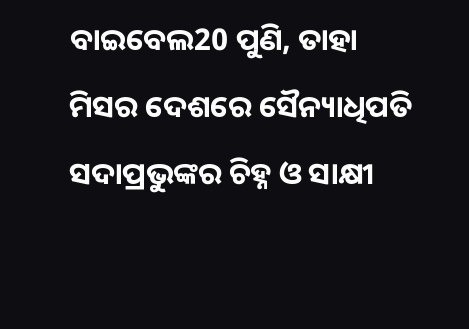ବାଇବେଲ20 ପୁଣି, ତାହା ମିସର ଦେଶରେ ସୈନ୍ୟାଧିପତି ସଦାପ୍ରଭୁଙ୍କର ଚିହ୍ନ ଓ ସାକ୍ଷୀ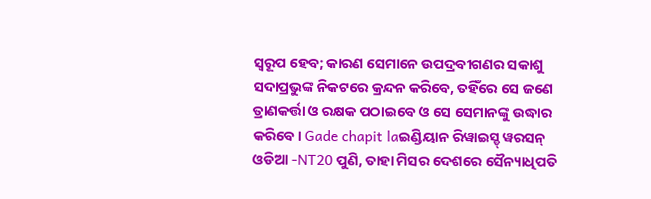ସ୍ୱରୂପ ହେବ; କାରଣ ସେମାନେ ଉପଦ୍ରବୀଗଣର ସକାଶୁ ସଦାପ୍ରଭୁଙ୍କ ନିକଟରେ କ୍ରନ୍ଦନ କରିବେ, ତହିଁରେ ସେ ଜଣେ ତ୍ରାଣକର୍ତ୍ତା ଓ ରକ୍ଷକ ପଠାଇବେ ଓ ସେ ସେମାନଙ୍କୁ ଉଦ୍ଧାର କରିବେ। Gade chapit laଇଣ୍ଡିୟାନ ରିୱାଇସ୍ଡ୍ ୱରସନ୍ ଓଡିଆ -NT20 ପୁଣି, ତାହା ମିସର ଦେଶରେ ସୈନ୍ୟାଧିପତି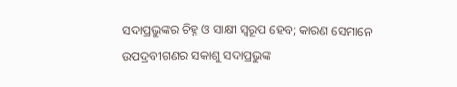ସଦାପ୍ରଭୁଙ୍କର ଚିହ୍ନ ଓ ସାକ୍ଷୀ ସ୍ୱରୂପ ହେବ; କାରଣ ସେମାନେ ଉପଦ୍ରବୀଗଣର ସକାଶୁ ସଦାପ୍ରଭୁଙ୍କ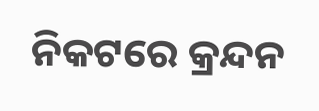ନିକଟରେ କ୍ରନ୍ଦନ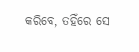କରିବେ, ତହିଁରେ ସେ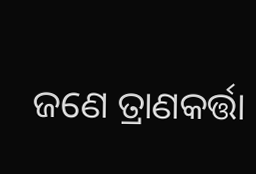ଜଣେ ତ୍ରାଣକର୍ତ୍ତା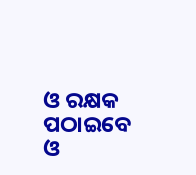ଓ ରକ୍ଷକ ପଠାଇବେ ଓ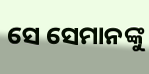ସେ ସେମାନଙ୍କୁ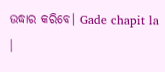ଉଦ୍ଧାର କରିବେ। Gade chapit la |